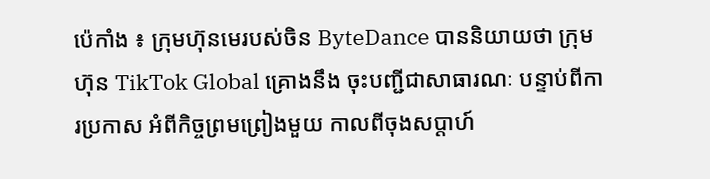ប៉េកាំង ៖ ក្រុមហ៊ុនមេរបស់ចិន ByteDance បាននិយាយថា ក្រុមហ៊ុន TikTok Global គ្រោងនឹង ចុះបញ្ជីជាសាធារណៈ បន្ទាប់ពីការប្រកាស អំពីកិច្ចព្រមព្រៀងមួយ កាលពីចុងសប្តាហ៍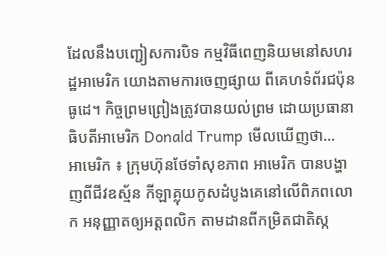ដែលនឹងបញ្ជៀសការបិទ កម្មវិធីពេញនិយមនៅសហរដ្ឋអាមេរិក យោងតាមការចេញផ្សាយ ពីគេហទំព័រជប៉ុនធូដេ។ កិច្ចព្រមព្រៀងត្រូវបានយល់ព្រម ដោយប្រធានាធិបតីអាមេរិក Donald Trump មើលឃើញថា...
អាមេរិក ៖ ក្រុមហ៊ុនថែទាំសុខភាព អាមេរិក បានបង្ហាញពីជីវឧស្ម័ន កីឡាគ្លុយកូសដំបូងគេនៅលើពិភពលោក អនុញ្ញាតឲ្យអត្តពលិក តាមដានពីកម្រិតជាតិស្ក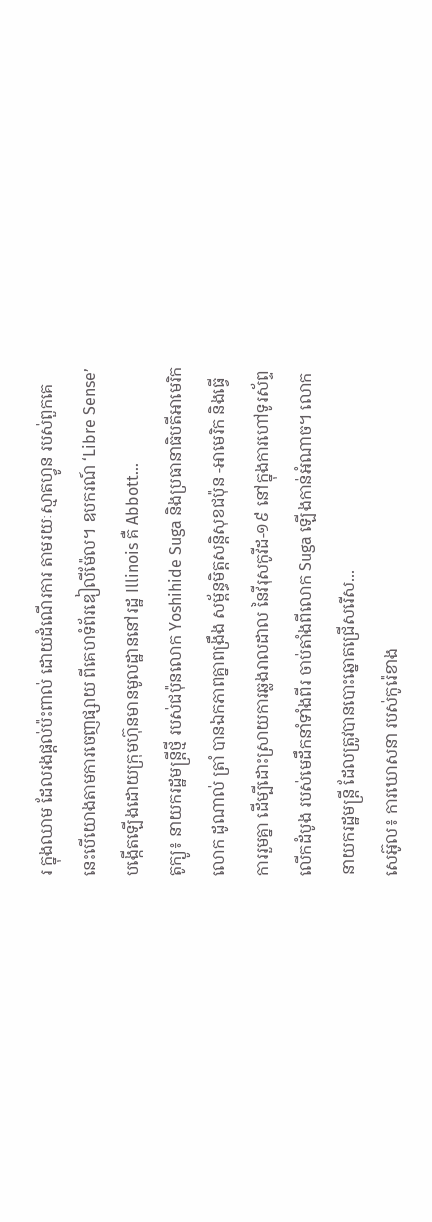រ ក្នុងឈាម ដែលរងផ្តល់ប៉ះពាល់ ដោយដំណើរការ តាមរយៈស្មាតហ្វូន របស់ពួកគេ នេះបើយោងតាមការចេញផ្សាយ ពីគេហទំព័រឌៀលីម៉ែល។ ឧបករណ៍ ‘Libre Sense’ បង្កើតឡើងដោយក្រុមហ៊ុនមានមូលដ្ឋាននៅរដ្ឋ Illinois គឺ Abbott...
តូក្យូ៖ នាយករដ្ឋមន្រ្តីថ្មី របស់ជប៉ុនលោក Yoshihide Suga និងប្រធានាធិបតីអាមេរិក លោក ដូណាល់ ត្រាំ បានឯកភាពគ្នាពង្រឹង សម្ព័ន្ធមិត្តសន្តិសុខជប៉ុន -អាមេរិក និងធ្វើការរួមគ្នា ដើម្បីដោះស្រាយការឆ្លងរាលដាល នៃវីរុសកូវីដ-១៩ នៅក្នុងការហៅទូរស័ព្ទលើកដំបូង របស់មេដឹកនាំទាំងពីរ ចាប់តាំងពីលោក Suga ឡើងកាន់អំណាច។ លោកនាយករដ្ឋមន្រ្តី ដែលត្រូវបានបោះឆ្នោតជ្រើសរើស...
សេអ៊ូល៖ ការឃោសនា របស់កូរ៉េខាង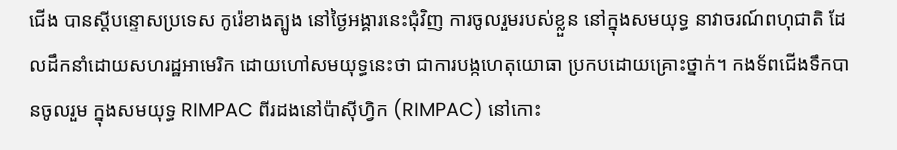ជើង បានស្តីបន្ទោសប្រទេស កូរ៉េខាងត្បូង នៅថ្ងៃអង្គារនេះជុំវិញ ការចូលរួមរបស់ខ្លួន នៅក្នុងសមយុទ្ធ នាវាចរណ៍ពហុជាតិ ដែលដឹកនាំដោយសហរដ្ឋអាមេរិក ដោយហៅសមយុទ្ធនេះថា ជាការបង្កហេតុយោធា ប្រកបដោយគ្រោះថ្នាក់។ កងទ័ពជើងទឹកបានចូលរួម ក្នុងសមយុទ្ធ RIMPAC ពីរដងនៅប៉ាស៊ីហ្វិក (RIMPAC) នៅកោះ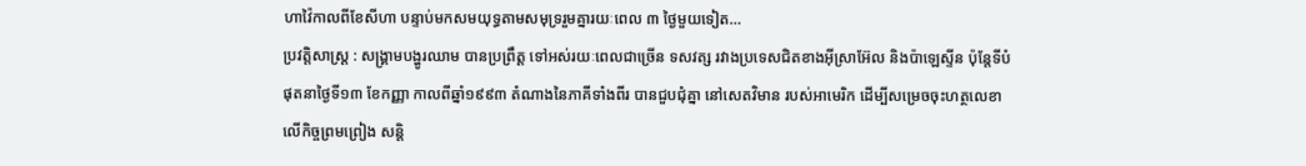ហាវ៉ៃកាលពីខែសីហា បន្ទាប់មកសមយុទ្ធតាមសមុទ្ររួមគ្នារយៈពេល ៣ ថ្ងៃមួយទៀត...
ប្រវត្តិសាស្ត្រ : សង្គ្រាមបង្ហូរឈាម បានប្រព្រឹត្ត ទៅអស់រយៈពេលជាច្រើន ទសវត្ស រវាងប្រទេសជិតខាងអ៊ីស្រាអ៊ែល និងប៉ាឡេស្ទីន ប៉ុន្តែទីបំផុតនាថ្ងៃទី១៣ ខែកញ្ញា កាលពីឆ្នាំ១៩៩៣ តំណាងនៃភាគីទាំងពីរ បានជួបជុំគ្នា នៅសេតវិមាន របស់អាមេរិក ដើម្បីសម្រេចចុះហត្ថលេខា លើកិច្ចព្រមព្រៀង សន្តិ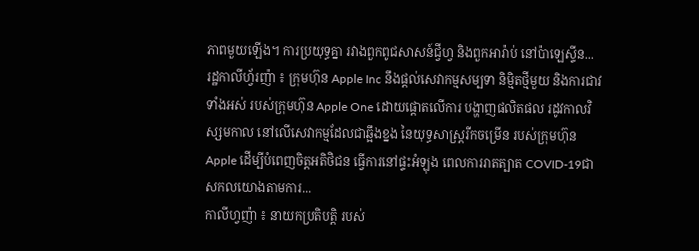ភាពមួយឡើង។ ការប្រយុទ្ធគ្នា រវាងពួកពូជសាសន៍ជ្វីហ្វ និងពួកអារ៉ាប់ នៅប៉ាឡេស្ទីន...
រដ្ឋកាលីហ្វ័រញ៉ា ៖ ក្រុមហ៊ុន Apple Inc នឹងផ្តល់សេវាកម្មសម្បទា និម្មិតថ្មីមួយ និងការជាវទាំងអស់ របស់ក្រុមហ៊ុន Apple One ដោយផ្តោតលើការ បង្ហាញផលិតផល រដូវកាលវិស្សមកាល នៅលើសេវាកម្មដែលជាឆ្អឹងខ្នង នៃយុទ្ធសាស្ត្ររីកចម្រើន របស់ក្រុមហ៊ុន Apple ដើម្បីបំពេញចិត្តអតិថិជន ធ្វើការនៅផ្ទះអំឡុង ពេលការរាតត្បាត COVID-19ជាសកលយោងតាមការ...
កាលីហ្វញ៉ា ៖ នាយកប្រតិបត្តិ របស់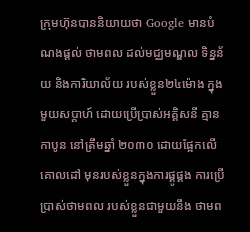ក្រុមហ៊ុនបាននិយាយថា Google មានបំណងផ្តល់ ថាមពល ដល់មជ្ឈមណ្ឌល ទិន្នន័យ និងការិយាល័យ របស់ខ្លួន២៤ម៉ោង ក្នុងមួយសប្តាហ៍ ដោយប្រើប្រាស់អគ្គិសនី គ្មានកាបូន នៅត្រឹមឆ្នាំ ២០៣០ ដោយផ្អែកលើគោលដៅ មុនរបស់ខ្លួនក្នុងការផ្គូផ្គង ការប្រើប្រាស់ថាមពល របស់ខ្លួនជាមួយនឹង ថាមព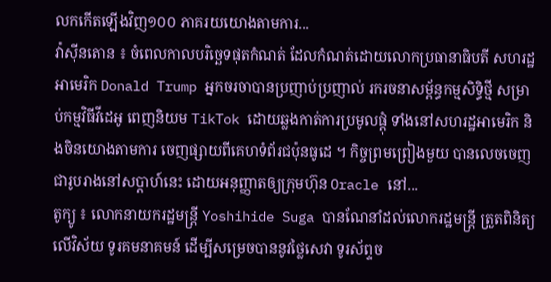លកកើតឡើងវិញ១០០ ភាគរយយោងតាមការ...
វ៉ាស៊ីនតោន ៖ ចំពេលកាលបរិច្ឆេទផុតកំណត់ ដែលកំណត់ដោយលោកប្រធានាធិបតី សហរដ្ឋអាមេរិក Donald Trump អ្នកចរចាបានប្រញាប់ប្រញាល់ រករចនាសម្ព័ន្ធកម្មសិទ្ធិថ្មី សម្រាប់កម្មវិធីវីដេអូ ពេញនិយម TikTok ដោយឆ្លងកាត់ការប្រមូលផ្តុំ ទាំងនៅសហរដ្ឋអាមេរិក និងចិនយោងតាមការ ចេញផ្សាយពីគេហទំព័រជប៉ុនធូដេ ។ កិច្ចព្រមព្រៀងមួយ បានលេចចេញជារូបរាងនៅសប្តាហ៍នេះ ដោយអនុញ្ញាតឲ្យក្រុមហ៊ុន Oracle នៅ...
តូក្យូ ៖ លោកនាយករដ្ឋមន្រ្តី Yoshihide Suga បានណែនាំដល់លោករដ្ឋមន្រ្តី ត្រួតពិនិត្យលើវិស័យ ទូរគមនាគមន៍ ដើម្បីសម្រេចបាននូវថ្លៃសេវា ទូរស័ព្ទច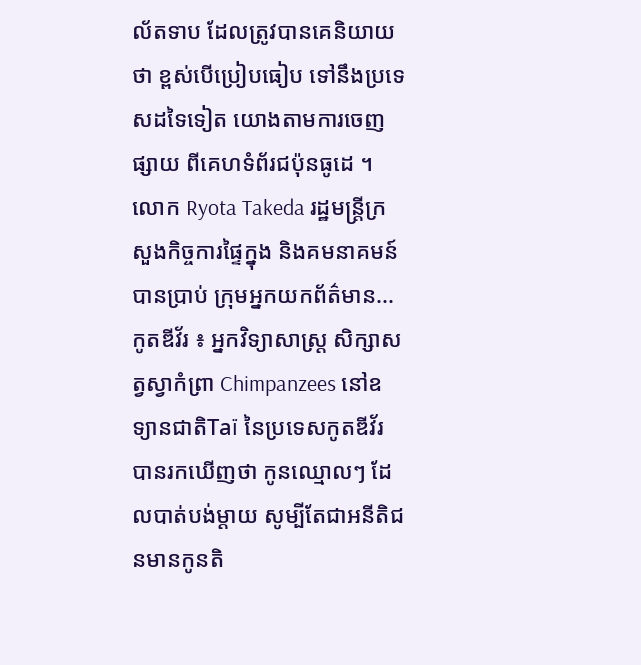ល័តទាប ដែលត្រូវបានគេនិយាយថា ខ្ពស់បើប្រៀបធៀប ទៅនឹងប្រទេសដទៃទៀត យោងតាមការចេញផ្សាយ ពីគេហទំព័រជប៉ុនធូដេ ។ លោក Ryota Takeda រដ្ឋមន្រ្តីក្រសួងកិច្ចការផ្ទៃក្នុង និងគមនាគមន៍បានប្រាប់ ក្រុមអ្នកយកព័ត៌មាន...
កូតឌីវ័រ ៖ អ្នកវិទ្យាសាស្រ្ត សិក្សាសត្វស្វាកំព្រា Chimpanzees នៅឧទ្យានជាតិTaї នៃប្រទេសកូតឌីវ័រ បានរកឃើញថា កូនឈ្មោលៗ ដែលបាត់បង់ម្តាយ សូម្បីតែជាអនីតិជនមានកូនតិ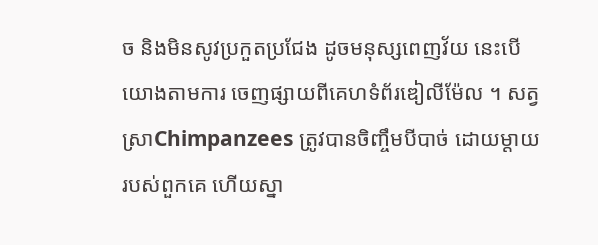ច និងមិនសូវប្រកួតប្រជែង ដូចមនុស្សពេញវ័យ នេះបើយោងតាមការ ចេញផ្សាយពីគេហទំព័រឌៀលីម៉ែល ។ សត្វស្រាChimpanzees ត្រូវបានចិញ្ចឹមបីបាច់ ដោយម្តាយរបស់ពួកគេ ហើយស្នា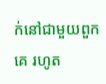ក់នៅជាមួយពួកគេ រហូត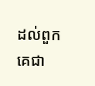ដល់ពួកគេជា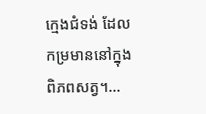ក្មេងជំទង់ ដែលកម្រមាននៅក្នុងពិភពសត្វ។...